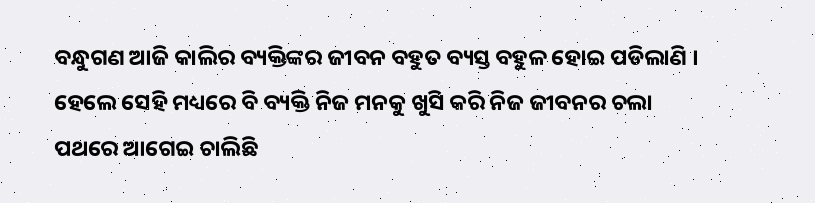ବନ୍ଧୁଗଣ ଆଜି କାଲିର ବ୍ୟକ୍ତିଙ୍କର ଜୀବନ ବହୁତ ବ୍ୟସ୍ତ ବହୁଳ ହୋଇ ପଡିଲାଣି । ହେଲେ ସେହି ମଧ୍ୟରେ ବି ବ୍ୟକ୍ତି ନିଜ ମନକୁ ଖୁସି କରି ନିଜ ଜୀବନର ଚଲା ପଥରେ ଆଗେଇ ଚାଲିଛି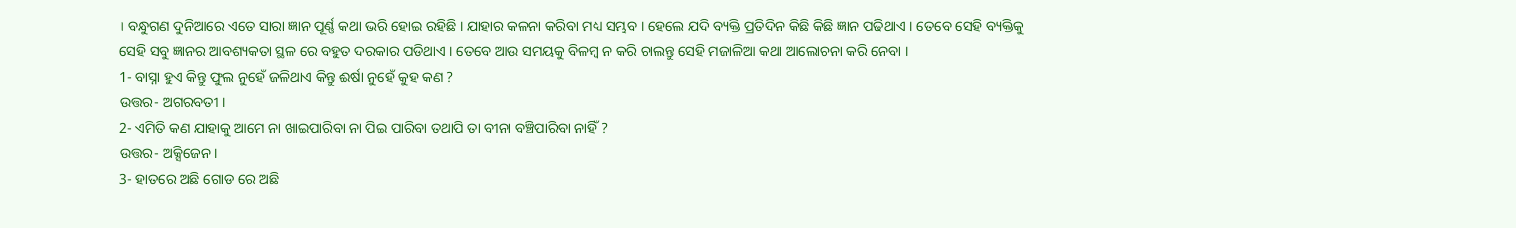। ବନ୍ଧୁଗଣ ଦୁନିଆରେ ଏତେ ସାରା ଜ୍ଞାନ ପୂର୍ଣ୍ଣ କଥା ଭରି ହୋଇ ରହିଛି । ଯାହାର କଳନା କରିବା ମଧ୍ୟ ସମ୍ଭବ । ହେଲେ ଯଦି ବ୍ୟକ୍ତି ପ୍ରତିଦିନ କିଛି କିଛି ଜ୍ଞାନ ପଢିଥାଏ । ତେବେ ସେହି ବ୍ୟକ୍ତିକୁ ସେହି ସବୁ ଜ୍ଞାନର ଆବଶ୍ୟକତା ସ୍ଥଳ ରେ ବହୁତ ଦରକାର ପଡିଥାଏ । ତେବେ ଆଉ ସମୟକୁ ବିଳମ୍ବ ନ କରି ଚାଲନ୍ତୁ ସେହି ମଜାଳିଆ କଥା ଆଲୋଚନା କରି ନେବା ।
1- ବାସ୍ନା ହୁଏ କିନ୍ତୁ ଫୁଲ ନୁହେଁ ଜଳିଥାଏ କିନ୍ତୁ ଈର୍ଷା ନୁହେଁ କୁହ କଣ ?
ଉତ୍ତର- ଅଗରବତୀ ।
2- ଏମିତି କଣ ଯାହାକୁ ଆମେ ନା ଖାଇପାରିବା ନା ପିଇ ପାରିବା ତଥାପି ତା ବୀନା ବଞ୍ଚିପାରିବା ନାହିଁ ?
ଉତ୍ତର- ଅକ୍ସିଜେନ ।
3- ହାତରେ ଅଛି ଗୋଡ ରେ ଅଛି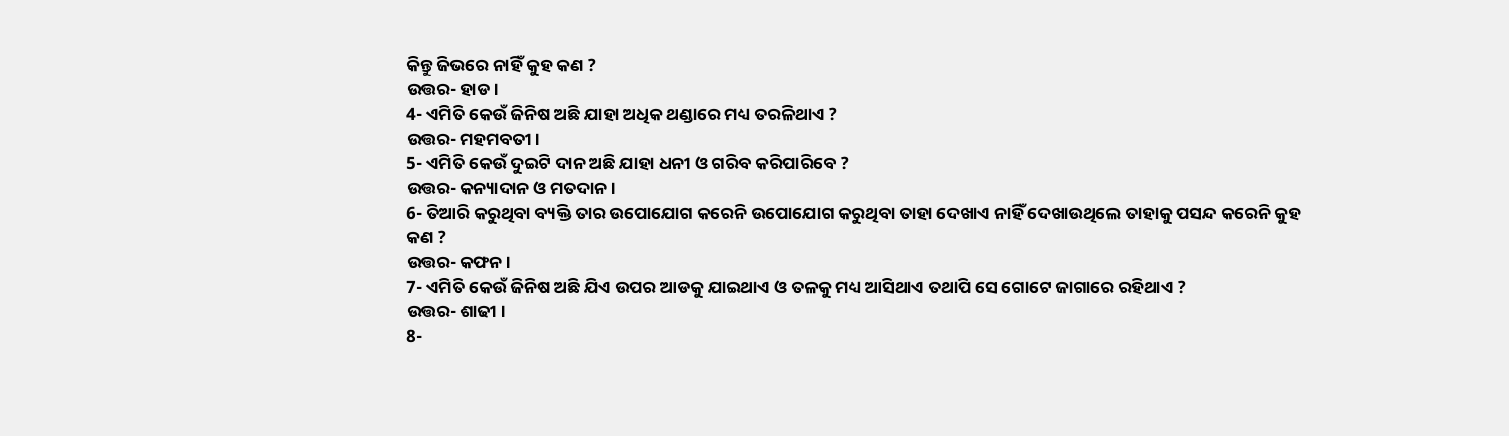କିନ୍ତୁ ଜିଭରେ ନାହିଁ କୁହ କଣ ?
ଉତ୍ତର- ହାଡ ।
4- ଏମିତି କେଉଁ ଜିନିଷ ଅଛି ଯାହା ଅଧିକ ଥଣ୍ଡାରେ ମଧ୍ୟ ତରଳିଥାଏ ?
ଉତ୍ତର- ମହମବତୀ ।
5- ଏମିତି କେଉଁ ଦୁଇଟି ଦାନ ଅଛି ଯାହା ଧନୀ ଓ ଗରିବ କରିପାରିବେ ?
ଉତ୍ତର- କନ୍ୟାଦାନ ଓ ମତଦାନ ।
6- ତିଆରି କରୁଥିବା ବ୍ୟକ୍ତି ତାର ଉପୋଯୋଗ କରେନି ଉପୋଯୋଗ କରୁଥିବା ତାହା ଦେଖାଏ ନାହିଁ ଦେଖାଉଥିଲେ ତାହାକୁ ପସନ୍ଦ କରେନି କୁହ କଣ ?
ଉତ୍ତର- କଫନ ।
7- ଏମିତି କେଉଁ ଜିନିଷ ଅଛି ଯିଏ ଉପର ଆଡକୁ ଯାଇଥାଏ ଓ ତଳକୁ ମଧ୍ୟ ଆସିଥାଏ ତଥାପି ସେ ଗୋଟେ ଜାଗାରେ ରହିଥାଏ ?
ଉତ୍ତର- ଶାଢୀ ।
8-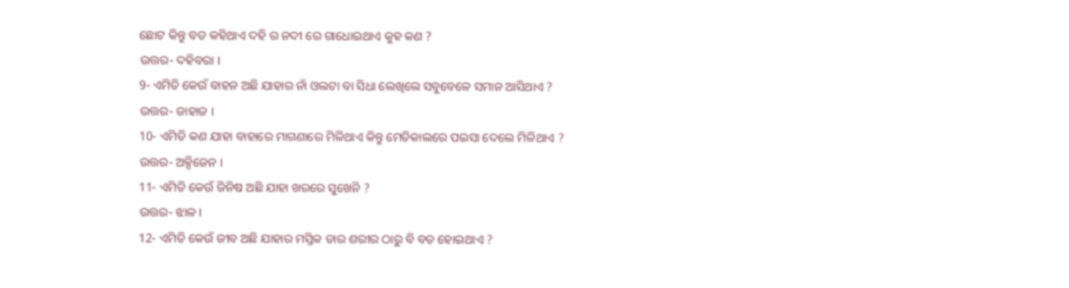ଛୋଟ କିନ୍ତୁ ବଡ କହିଥାଏ ଦହି ର ନଦୀ ରେ ଗାଧୋଇଥାଏ କୁହ କଣ ?
ଉତ୍ତର- ଦହିବରା ।
9- ଏମିତି କେଉଁ ବାହନ ଅଛି ଯାହାର ନାଁ ଓଲଟା ବା ସିଧା ଲେଖିଲେ ସବୁବେଳେ ସମାନ ଆସିଥାଏ ?
ଉତ୍ତର- ଜାହାଜ ।
10- ଏମିତି କଣ ଯାହା ବାହାରେ ମାଗଣାରେ ମିଳିଥାଏ କିନ୍ତୁ ମେଡିକାଲରେ ପଇସା ଦେଲେ ମିଳିଥାଏ ?
ଉତ୍ତର- ଅକ୍ସିଜେନ ।
11- ଏମିତି କେଉଁ ଜିନିଷ ଅଛି ଯାହା ଖରରେ ସୁଖେନି ?
ଉତ୍ତର- ଝାଳ ।
12- ଏମିତି କେଉଁ ଜୀବ ଅଛି ଯାହାର ମସ୍ତିକ ତାର ଶରୀର ଠାରୁ ବି ବଡ ହୋଇଥାଏ ?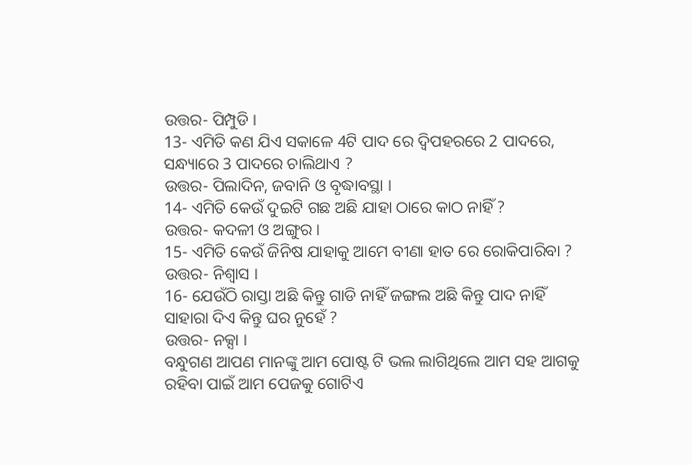ଉତ୍ତର- ପିମ୍ପୁଡି ।
13- ଏମିତି କଣ ଯିଏ ସକାଳେ 4ଟି ପାଦ ରେ ଦ୍ଵିପହରରେ 2 ପାଦରେ, ସନ୍ଧ୍ୟାରେ 3 ପାଦରେ ଚାଲିଥାଏ ?
ଉତ୍ତର- ପିଲାଦିନ, ଜବାନି ଓ ବୃଦ୍ଧାବସ୍ଥା ।
14- ଏମିତି କେଉଁ ଦୁଇଟି ଗଛ ଅଛି ଯାହା ଠାରେ କାଠ ନାହିଁ ?
ଉତ୍ତର- କଦଳୀ ଓ ଅଙ୍ଗୁର ।
15- ଏମିତି କେଉଁ ଜିନିଷ ଯାହାକୁ ଆମେ ବୀଣା ହାତ ରେ ରୋକିପାରିବା ?
ଉତ୍ତର- ନିଶ୍ଵାସ ।
16- ଯେଉଁଠି ରାସ୍ତା ଅଛି କିନ୍ତୁ ଗାଡି ନାହିଁ ଜଙ୍ଗଲ ଅଛି କିନ୍ତୁ ପାଦ ନାହିଁ ସାହାରା ଦିଏ କିନ୍ତୁ ଘର ନୁହେଁ ?
ଉତ୍ତର- ନକ୍ସା ।
ବନ୍ଧୁଗଣ ଆପଣ ମାନଙ୍କୁ ଆମ ପୋଷ୍ଟ ଟି ଭଲ ଲାଗିଥିଲେ ଆମ ସହ ଆଗକୁ ରହିବା ପାଇଁ ଆମ ପେଜକୁ ଗୋଟିଏ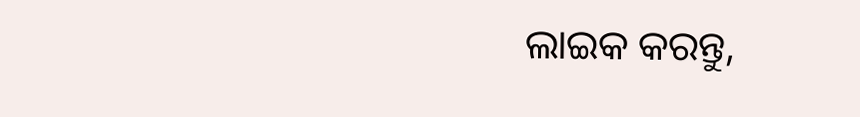ଲାଇକ କରନ୍ତୁ,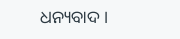ଧନ୍ୟବାଦ ।